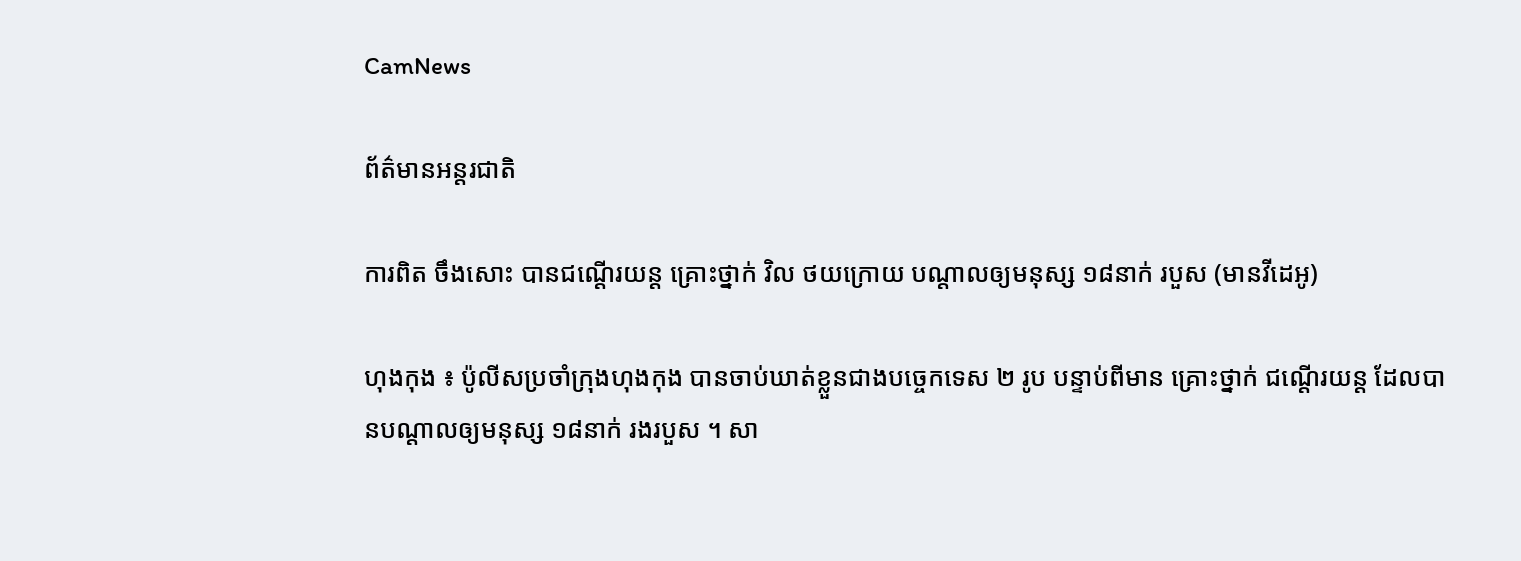CamNews

ព័ត៌មានអន្តរជាតិ

ការពិត ចឹងសោះ បានជណ្តើរយន្ត គ្រោះថ្នាក់ វិល ថយក្រោយ បណ្តាលឲ្យមនុស្ស ១៨នាក់ របួស (មានវីដេអូ)

ហុងកុង ៖ ប៉ូលីសប្រចាំក្រុងហុងកុង បានចាប់ឃាត់ខ្លួនជាងបច្ចេកទេស ២ រូប បន្ទាប់ពីមាន គ្រោះថ្នាក់ ជណ្តើរយន្ត ដែលបានបណ្តាលឲ្យមនុស្ស ១៨នាក់ រងរបួស ។ សា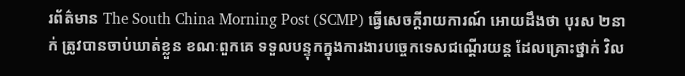រព័ត៌មាន The South China Morning Post (SCMP) ធ្វើសេចក្តីរាយការណ៍ អោយដឹងថា បុរស ២នាក់ ត្រូវបានចាប់ឃាត់ខ្លួន ខណៈពួកគេ ទទួលបន្ទុកក្នុងការងារបច្ចេកទេសជណ្តើរយន្ត ដែលគ្រោះថ្នាក់ វិល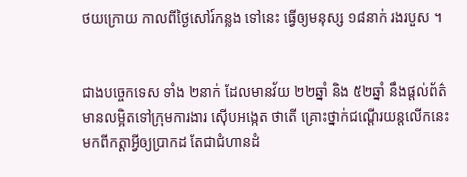ថយក្រោយ កាលពីថ្ងៃសៅរ៍កន្លង ទៅនេះ ធ្វើឲ្យមនុស្ស ១៨នាក់ រងរបួស ។


ជាងបច្ចេកទេស ទាំង ២នាក់ ដែលមានវ័យ ២២ឆ្នាំ និង ៥២ឆ្នាំ នឹងផ្តល់ព័ត៌មានលម្អិតទៅក្រុមការងារ ស៊ើបអង្កេត ថាតើ គ្រោះថ្នាក់ជណ្តើរយន្តលើកនេះ មកពីកត្តាអ្វីឲ្យប្រាកដ តែជាជំហានដំ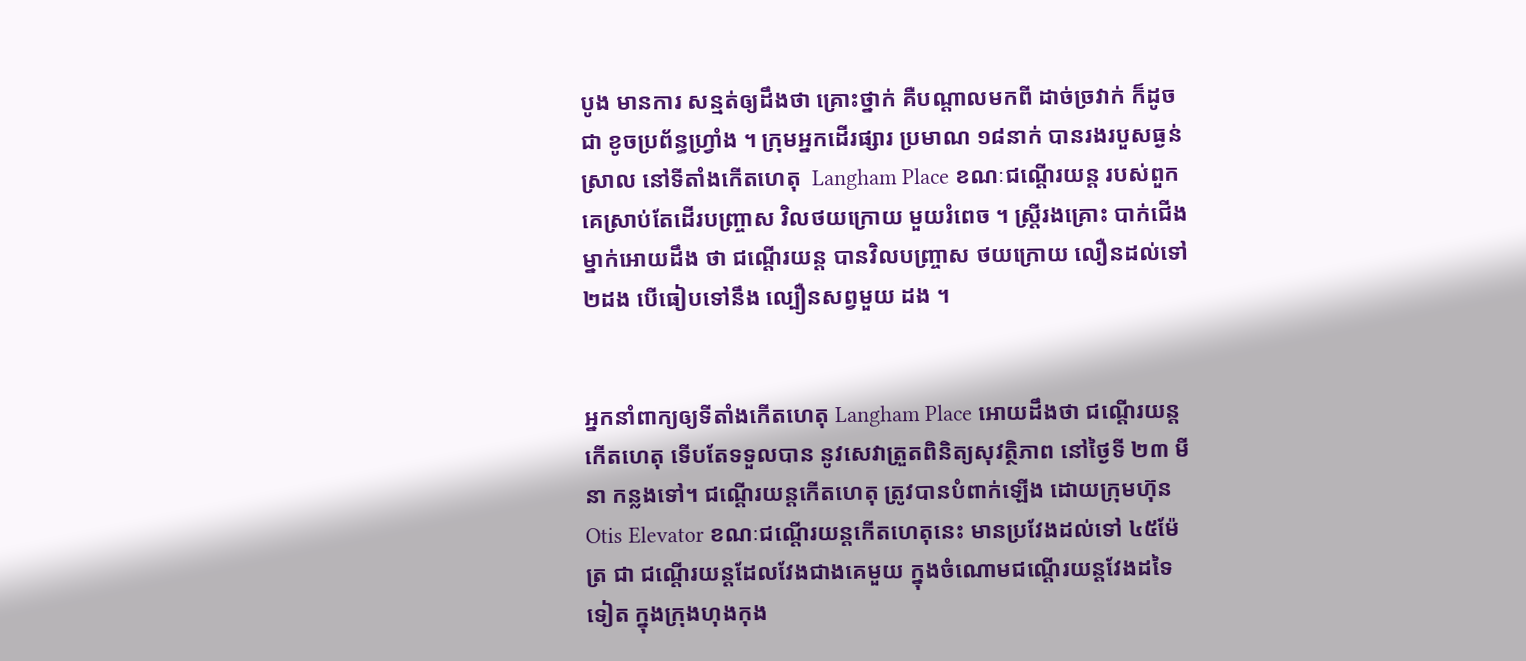បូង មានការ សន្មត់ឲ្យដឹងថា គ្រោះថ្នាក់ គឺបណ្តាលមកពី ដាច់ច្រវាក់ ក៏ដូចជា ខូចប្រព័ន្ធហ្វ្រាំង ។ ក្រុមអ្នកដើរផ្សារ ប្រមាណ ១៨នាក់ បានរងរបួសធ្ងន់ ស្រាល នៅទីតាំងកើតហេតុ  Langham Place ខណៈជណ្តើរយន្ត របស់ពួកគេស្រាប់តែដើរបញ្ច្រាស វិលថយក្រោយ មួយរំពេច ។ ស្រ្តីរងគ្រោះ បាក់ជើងម្នាក់អោយដឹង ថា ជណ្តើរយន្ត បានវិលបញ្ច្រាស ថយក្រោយ លឿនដល់ទៅ ២ដង បើធៀបទៅនឹង ល្បឿនសព្វមួយ ដង ។


អ្នកនាំពាក្យឲ្យទីតាំងកើតហេតុ Langham Place អោយដឹងថា ជណ្តើរយន្តកើតហេតុ ទើបតែទទួលបាន នូវសេវាត្រួតពិនិត្យសុវត្ថិភាព នៅថ្ងៃទី ២៣ មីនា កន្លងទៅ។ ជណ្តើរយន្តកើតហេតុ ត្រូវបានបំពាក់ឡើង ដោយក្រុមហ៊ុន Otis Elevator ខណៈជណ្តើរយន្តកើតហេតុនេះ មានប្រវែងដល់ទៅ ៤៥ម៉ែត្រ ជា ជណ្តើរយន្តដែលវែងជាងគេមួយ ក្នុងចំណោមជណ្តើរយន្តវែងដទៃទៀត ក្នុងក្រុងហុងកុង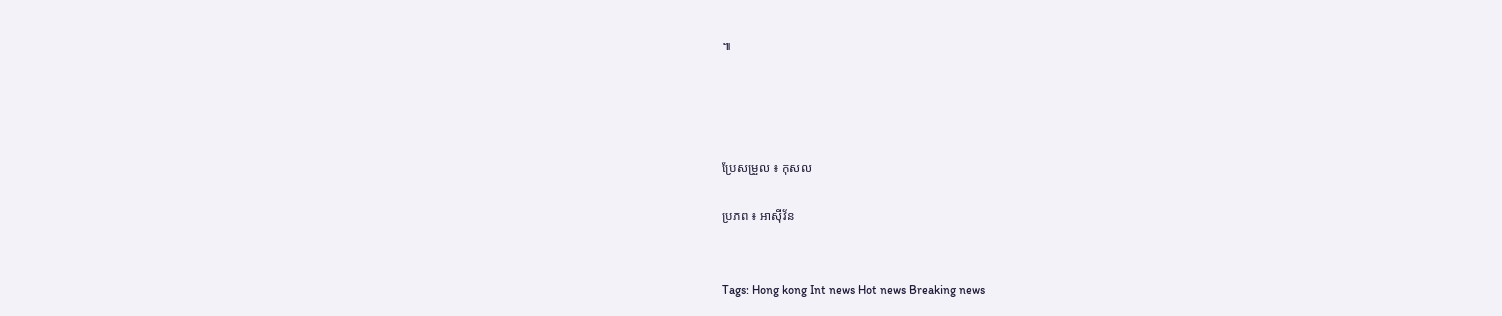៕




ប្រែសម្រួល ៖ កុសល

ប្រភព ៖ អាស៊ីវ័ន


Tags: Hong kong Int news Hot news Breaking news